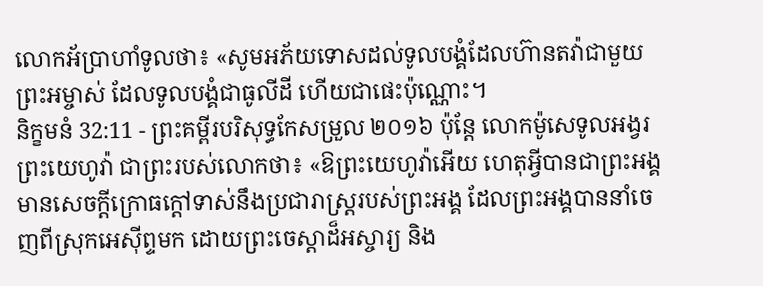លោកអ័ប្រាហាំទូលថា៖ «សូមអភ័យទោសដល់ទូលបង្គំដែលហ៊ានតវ៉ាជាមួយព្រះអម្ចាស់ ដែលទូលបង្គំជាធូលីដី ហើយជាផេះប៉ុណ្ណោះ។
និក្ខមនំ 32:11 - ព្រះគម្ពីរបរិសុទ្ធកែសម្រួល ២០១៦ ប៉ុន្តែ លោកម៉ូសេទូលអង្វរព្រះយេហូវ៉ា ជាព្រះរបស់លោកថា៖ «ឱព្រះយេហូវ៉ាអើយ ហេតុអ្វីបានជាព្រះអង្គមានសេចក្ដីក្រោធក្តៅទាស់នឹងប្រជារាស្ត្ររបស់ព្រះអង្គ ដែលព្រះអង្គបាននាំចេញពីស្រុកអេស៊ីព្ទមក ដោយព្រះចេស្តាដ៏អស្ចារ្យ និង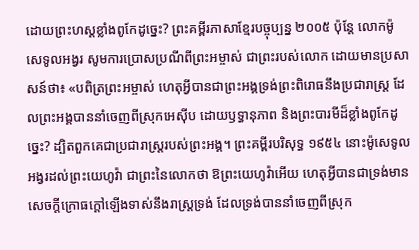ដោយព្រះហស្តខ្លាំងពូកែដូច្នេះ? ព្រះគម្ពីរភាសាខ្មែរបច្ចុប្បន្ន ២០០៥ ប៉ុន្តែ លោកម៉ូសេទូលអង្វរ សូមការប្រោសប្រណីពីព្រះអម្ចាស់ ជាព្រះរបស់លោក ដោយមានប្រសាសន៍ថា៖ «បពិត្រព្រះអម្ចាស់ ហេតុអ្វីបានជាព្រះអង្គទ្រង់ព្រះពិរោធនឹងប្រជារាស្ត្រ ដែលព្រះអង្គបាននាំចេញពីស្រុកអេស៊ីប ដោយឫទ្ធានុភាព និងព្រះបារមីដ៏ខ្លាំងពូកែដូច្នេះ? ដ្បិតពួកគេជាប្រជារាស្ត្ររបស់ព្រះអង្គ។ ព្រះគម្ពីរបរិសុទ្ធ ១៩៥៤ នោះម៉ូសេទូលអង្វរដល់ព្រះយេហូវ៉ា ជាព្រះនៃលោកថា ឱព្រះយេហូវ៉ាអើយ ហេតុអ្វីបានជាទ្រង់មានសេចក្ដីក្រោធក្តៅឡើងទាស់នឹងរាស្ត្រទ្រង់ ដែលទ្រង់បាននាំចេញពីស្រុក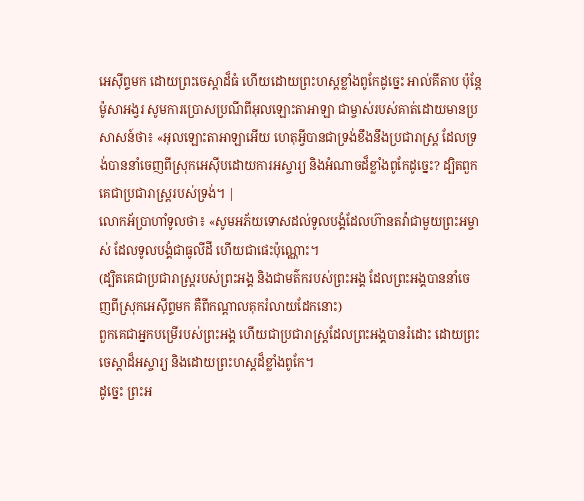អេស៊ីព្ទមក ដោយព្រះចេស្តាដ៏ធំ ហើយដោយព្រះហស្តខ្លាំងពូកែដូច្នេះ អាល់គីតាប ប៉ុន្តែ ម៉ូសាអង្វរ សូមការប្រោសប្រណីពីអុលឡោះតាអាឡា ជាម្ចាស់របស់គាត់ដោយមានប្រសាសន៍ថា៖ «អុលឡោះតាអាឡាអើយ ហេតុអ្វីបានជាទ្រង់ខឹងនឹងប្រជារាស្ត្រ ដែលទ្រង់បាននាំចេញពីស្រុកអេស៊ីបដោយការអស្ចារ្យ និងអំណាចដ៏ខ្លាំងពូកែដូច្នេះ? ដ្បិតពួកគេជាប្រជារាស្ត្ររបស់ទ្រង់។ |
លោកអ័ប្រាហាំទូលថា៖ «សូមអភ័យទោសដល់ទូលបង្គំដែលហ៊ានតវ៉ាជាមួយព្រះអម្ចាស់ ដែលទូលបង្គំជាធូលីដី ហើយជាផេះប៉ុណ្ណោះ។
(ដ្បិតគេជាប្រជារាស្ត្ររបស់ព្រះអង្គ និងជាមត៌ករបស់ព្រះអង្គ ដែលព្រះអង្គបាននាំចេញពីស្រុកអេស៊ីព្ទមក គឺពីកណ្ដាលគុករំលាយដែកនោះ)
ពួកគេជាអ្នកបម្រើរបស់ព្រះអង្គ ហើយជាប្រជារាស្ត្រដែលព្រះអង្គបានរំដោះ ដោយព្រះចេស្តាដ៏អស្ចារ្យ និងដោយព្រះហស្តដ៏ខ្លាំងពូកែ។
ដូច្នេះ ព្រះអ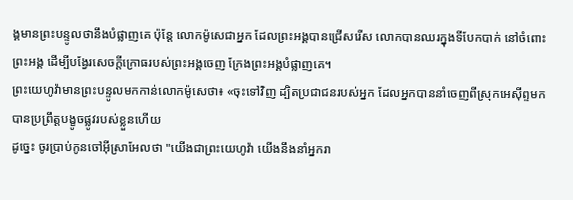ង្គមានព្រះបន្ទូលថានឹងបំផ្លាញគេ ប៉ុន្តែ លោកម៉ូសេជាអ្នក ដែលព្រះអង្គបានជ្រើសរើស លោកបានឈរក្នុងទីបែកបាក់ នៅចំពោះព្រះអង្គ ដើម្បីបង្វែរសេចក្ដីក្រោធរបស់ព្រះអង្គចេញ ក្រែងព្រះអង្គបំផ្លាញគេ។
ព្រះយេហូវ៉ាមានព្រះបន្ទូលមកកាន់លោកម៉ូសេថា៖ «ចុះទៅវិញ ដ្បិតប្រជាជនរបស់អ្នក ដែលអ្នកបាននាំចេញពីស្រុកអេស៊ីព្ទមក បានប្រព្រឹត្តបង្ខូចផ្លូវរបស់ខ្លួនហើយ
ដូច្នេះ ចូរប្រាប់កូនចៅអ៊ីស្រាអែលថា "យើងជាព្រះយេហូវ៉ា យើងនឹងនាំអ្នករា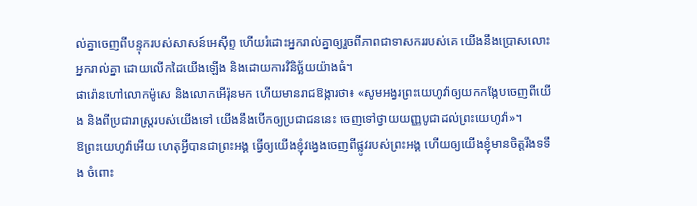ល់គ្នាចេញពីបន្ទុករបស់សាសន៍អេស៊ីព្ទ ហើយរំដោះអ្នករាល់គ្នាឲ្យរួចពីភាពជាទាសកររបស់គេ យើងនឹងប្រោសលោះអ្នករាល់គ្នា ដោយលើកដៃយើងឡើង និងដោយការវិនិច្ឆ័យយ៉ាងធំ។
ផារ៉ោនហៅលោកម៉ូសេ និងលោកអើរ៉ុនមក ហើយមានរាជឱង្ការថា៖ «សូមអង្វរព្រះយេហូវ៉ាឲ្យយកកង្កែបចេញពីយើង និងពីប្រជារាស្ត្ររបស់យើងទៅ យើងនឹងបើកឲ្យប្រជាជននេះ ចេញទៅថ្វាយយញ្ញបូជាដល់ព្រះយេហូវ៉ា»។
ឱព្រះយេហូវ៉ាអើយ ហេតុអ្វីបានជាព្រះអង្គ ធ្វើឲ្យយើងខ្ញុំវង្វេងចេញពីផ្លូវរបស់ព្រះអង្គ ហើយឲ្យយើងខ្ញុំមានចិត្តរឹងទទឹង ចំពោះ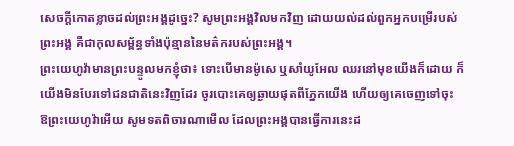សេចក្ដីកោតខ្លាចដល់ព្រះអង្គដូច្នេះ? សូមព្រះអង្គវិលមកវិញ ដោយយល់ដល់ពួកអ្នកបម្រើរបស់ព្រះអង្គ គឺជាកុលសម្ព័ន្ធទាំងប៉ុន្មាននៃមត៌ករបស់ព្រះអង្គ។
ព្រះយេហូវ៉ាមានព្រះបន្ទូលមកខ្ញុំថា៖ ទោះបើមានម៉ូសេ ឬសាំយូអែល ឈរនៅមុខយើងក៏ដោយ ក៏យើងមិនបែរទៅជនជាតិនេះវិញដែរ ចូរបោះគេឲ្យឆ្ងាយផុតពីភ្នែកយើង ហើយឲ្យគេចេញទៅចុះ
ឱព្រះយេហូវ៉ាអើយ សូមទតពិចារណាមើល ដែលព្រះអង្គបានធ្វើការនេះដ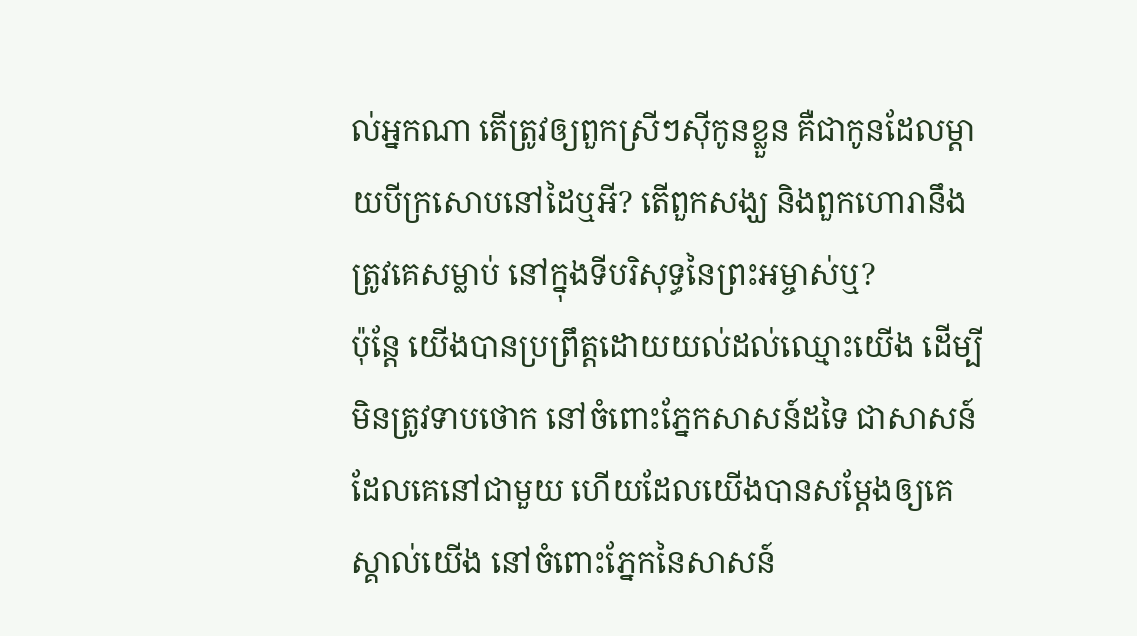ល់អ្នកណា តើត្រូវឲ្យពួកស្រីៗស៊ីកូនខ្លួន គឺជាកូនដែលម្តាយបីក្រសោបនៅដៃឬអី? តើពួកសង្ឃ និងពួកហោរានឹងត្រូវគេសម្លាប់ នៅក្នុងទីបរិសុទ្ធនៃព្រះអម្ចាស់ឬ?
ប៉ុន្តែ យើងបានប្រព្រឹត្តដោយយល់ដល់ឈ្មោះយើង ដើម្បីមិនត្រូវទាបថោក នៅចំពោះភ្នែកសាសន៍ដទៃ ជាសាសន៍ដែលគេនៅជាមួយ ហើយដែលយើងបានសម្ដែងឲ្យគេស្គាល់យើង នៅចំពោះភ្នែកនៃសាសន៍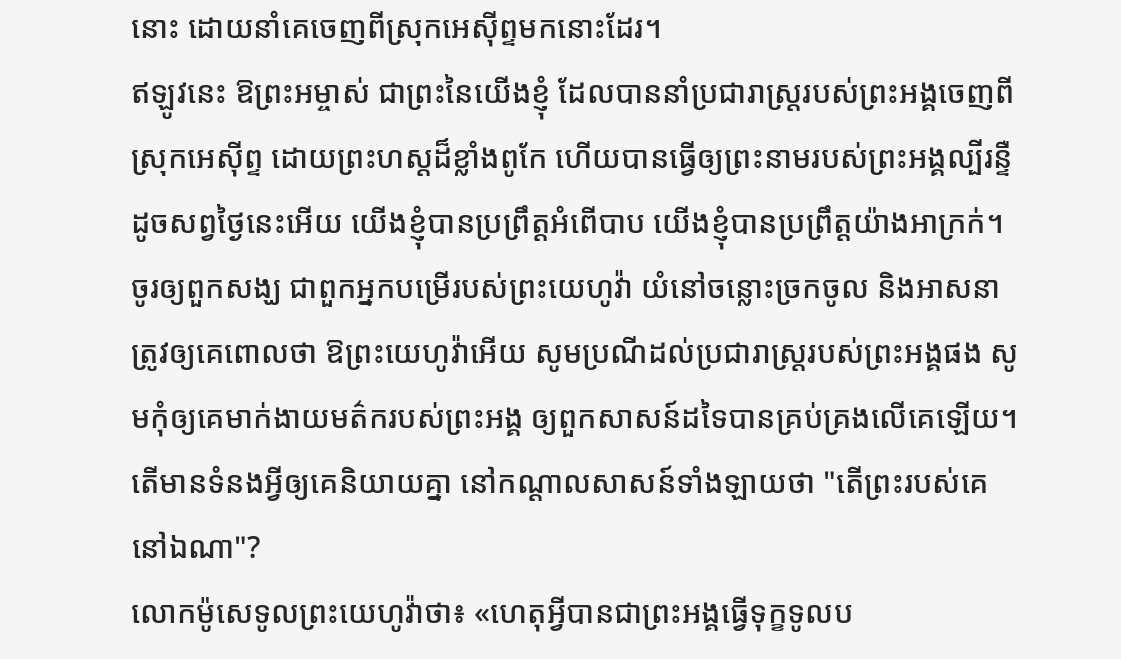នោះ ដោយនាំគេចេញពីស្រុកអេស៊ីព្ទមកនោះដែរ។
ឥឡូវនេះ ឱព្រះអម្ចាស់ ជាព្រះនៃយើងខ្ញុំ ដែលបាននាំប្រជារាស្ត្ររបស់ព្រះអង្គចេញពីស្រុកអេស៊ីព្ទ ដោយព្រះហស្តដ៏ខ្លាំងពូកែ ហើយបានធ្វើឲ្យព្រះនាមរបស់ព្រះអង្គល្បីរន្ទឺ ដូចសព្វថ្ងៃនេះអើយ យើងខ្ញុំបានប្រព្រឹត្តអំពើបាប យើងខ្ញុំបានប្រព្រឹត្តយ៉ាងអាក្រក់។
ចូរឲ្យពួកសង្ឃ ជាពួកអ្នកបម្រើរបស់ព្រះយេហូវ៉ា យំនៅចន្លោះច្រកចូល និងអាសនា ត្រូវឲ្យគេពោលថា ឱព្រះយេហូវ៉ាអើយ សូមប្រណីដល់ប្រជារាស្ត្ររបស់ព្រះអង្គផង សូមកុំឲ្យគេមាក់ងាយមត៌ករបស់ព្រះអង្គ ឲ្យពួកសាសន៍ដទៃបានគ្រប់គ្រងលើគេឡើយ។ តើមានទំនងអ្វីឲ្យគេនិយាយគ្នា នៅកណ្ដាលសាសន៍ទាំងឡាយថា "តើព្រះរបស់គេនៅឯណា"?
លោកម៉ូសេទូលព្រះយេហូវ៉ាថា៖ «ហេតុអ្វីបានជាព្រះអង្គធ្វើទុក្ខទូលប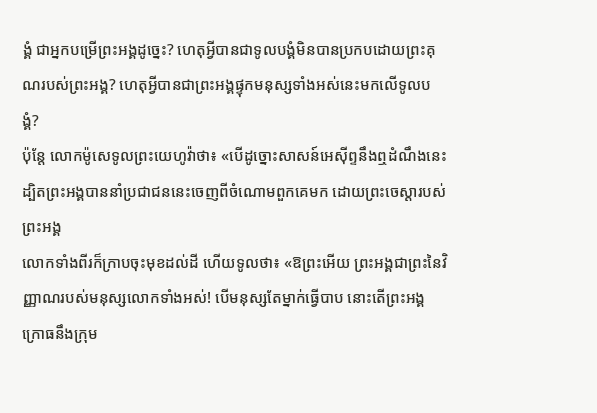ង្គំ ជាអ្នកបម្រើព្រះអង្គដូច្នេះ? ហេតុអ្វីបានជាទូលបង្គំមិនបានប្រកបដោយព្រះគុណរបស់ព្រះអង្គ? ហេតុអ្វីបានជាព្រះអង្គផ្ទុកមនុស្សទាំងអស់នេះមកលើទូលបង្គំ?
ប៉ុន្តែ លោកម៉ូសេទូលព្រះយេហូវ៉ាថា៖ «បើដូច្នោះសាសន៍អេស៊ីព្ទនឹងឮដំណឹងនេះ ដ្បិតព្រះអង្គបាននាំប្រជាជននេះចេញពីចំណោមពួកគេមក ដោយព្រះចេស្តារបស់ព្រះអង្គ
លោកទាំងពីរក៏ក្រាបចុះមុខដល់ដី ហើយទូលថា៖ «ឱព្រះអើយ ព្រះអង្គជាព្រះនៃវិញ្ញាណរបស់មនុស្សលោកទាំងអស់! បើមនុស្សតែម្នាក់ធ្វើបាប នោះតើព្រះអង្គក្រោធនឹងក្រុម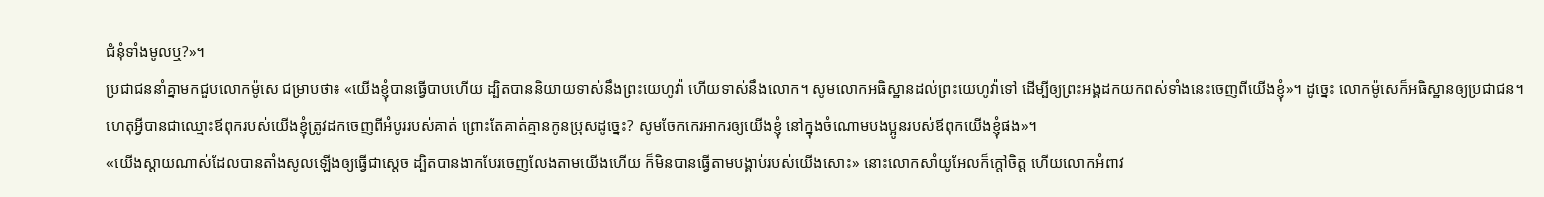ជំនុំទាំងមូលឬ?»។
ប្រជាជននាំគ្នាមកជួបលោកម៉ូសេ ជម្រាបថា៖ «យើងខ្ញុំបានធ្វើបាបហើយ ដ្បិតបាននិយាយទាស់នឹងព្រះយេហូវ៉ា ហើយទាស់នឹងលោក។ សូមលោកអធិស្ឋានដល់ព្រះយេហូវ៉ាទៅ ដើម្បីឲ្យព្រះអង្គដកយកពស់ទាំងនេះចេញពីយើងខ្ញុំ»។ ដូច្នេះ លោកម៉ូសេក៏អធិស្ឋានឲ្យប្រជាជន។
ហេតុអ្វីបានជាឈ្មោះឪពុករបស់យើងខ្ញុំត្រូវដកចេញពីអំបូររបស់គាត់ ព្រោះតែគាត់គ្មានកូនប្រុសដូច្នេះ? សូមចែកកេរអាករឲ្យយើងខ្ញុំ នៅក្នុងចំណោមបងប្អូនរបស់ឪពុកយើងខ្ញុំផង»។
«យើងស្តាយណាស់ដែលបានតាំងសូលឡើងឲ្យធ្វើជាស្តេច ដ្បិតបានងាកបែរចេញលែងតាមយើងហើយ ក៏មិនបានធ្វើតាមបង្គាប់របស់យើងសោះ» នោះលោកសាំយូអែលក៏ក្តៅចិត្ត ហើយលោកអំពាវ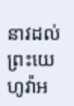នាវដល់ព្រះយេហូវ៉ាអ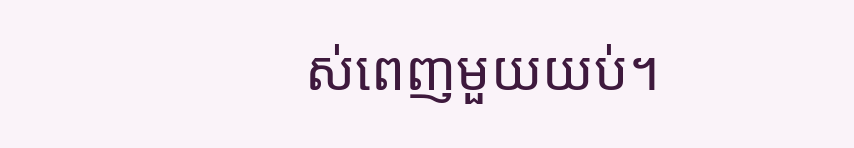ស់ពេញមួយយប់។